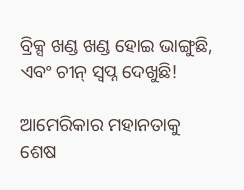ବ୍ରିକ୍ସ ଖଣ୍ଡ ଖଣ୍ଡ ହୋଇ ଭାଙ୍ଗୁଛି, ଏବଂ ଚୀନ୍ ସ୍ୱପ୍ନ ଦେଖୁଛି!

ଆମେରିକାର ମହାନତାକୁ ଶେଷ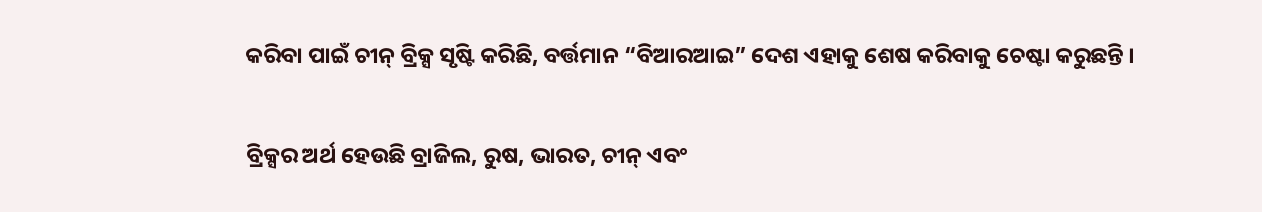କରିବା ପାଇଁ ଚୀନ୍ ବ୍ରିକ୍ସ ସୃଷ୍ଟି କରିଛି, ବର୍ତ୍ତମାନ “ବିଆରଆଇ” ଦେଶ ଏହାକୁ ଶେଷ କରିବାକୁ ଚେଷ୍ଟା କରୁଛନ୍ତି ।

ବ୍ରିକ୍ସର ଅର୍ଥ ହେଉଛି ବ୍ରାଜିଲ, ରୁଷ, ଭାରତ, ଚୀନ୍ ଏବଂ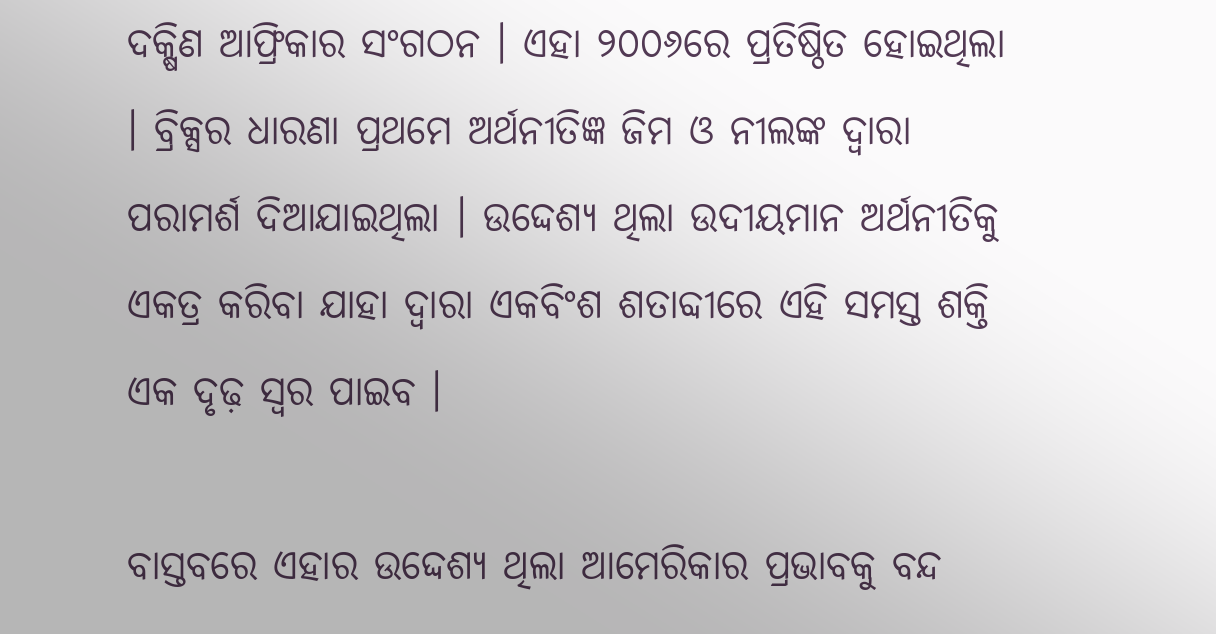ଦକ୍ଷିଣ ଆଫ୍ରିକାର ସଂଗଠନ । ଏହା ୨୦୦୬ରେ ପ୍ରତିଷ୍ଠିତ ହୋଇଥିଲା । ବ୍ରିକ୍ସର ଧାରଣା ପ୍ରଥମେ ଅର୍ଥନୀତିଜ୍ଞ ଜିମ ଓ ନୀଲଙ୍କ ଦ୍ୱାରା ପରାମର୍ଶ ଦିଆଯାଇଥିଲା । ଉଦ୍ଦେଶ୍ୟ ଥିଲା ଉଦୀୟମାନ ଅର୍ଥନୀତିକୁ ଏକତ୍ର କରିବା ଯାହା ଦ୍ୱାରା ଏକବିଂଶ ଶତାବ୍ଦୀରେ ଏହି ସମସ୍ତ ଶକ୍ତି ଏକ ଦୃଢ଼ ସ୍ୱର ପାଇବ ।

ବାସ୍ତବରେ ଏହାର ଉଦ୍ଦେଶ୍ୟ ଥିଲା ଆମେରିକାର ପ୍ରଭାବକୁ ବନ୍ଦ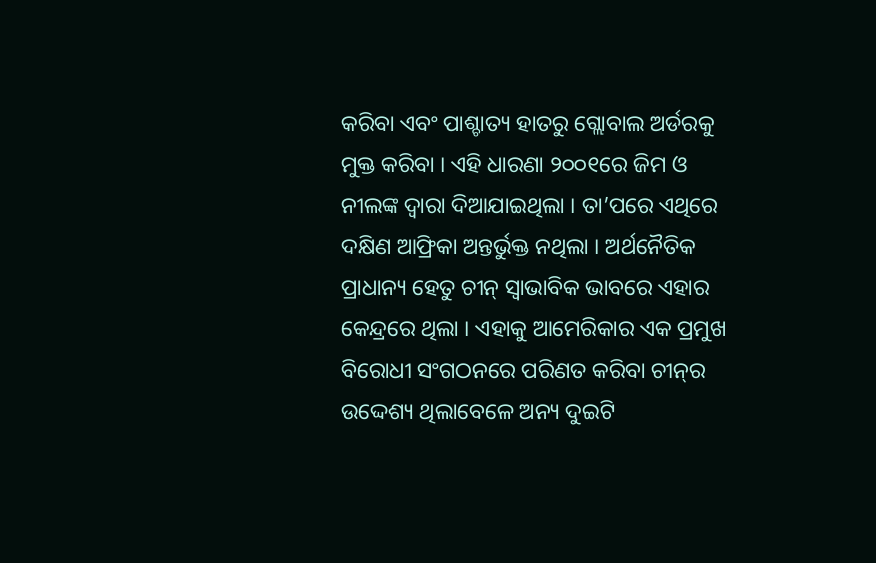କରିବା ଏବଂ ପାଶ୍ଚାତ୍ୟ ହାତରୁ ଗ୍ଲୋବାଲ ଅର୍ଡରକୁ ମୁକ୍ତ କରିବା । ଏହି ଧାରଣା ୨୦୦୧ରେ ଜିମ ଓ ନୀଲଙ୍କ ଦ୍ୱାରା ଦିଆଯାଇଥିଲା । ତା’ପରେ ଏଥିରେ ଦକ୍ଷିଣ ଆଫ୍ରିକା ଅନ୍ତର୍ଭୁକ୍ତ ନଥିଲା । ଅର୍ଥନୈତିକ ପ୍ରାଧାନ୍ୟ ହେତୁ ଚୀନ୍ ସ୍ୱାଭାବିକ ଭାବରେ ଏହାର କେନ୍ଦ୍ରରେ ଥିଲା । ଏହାକୁ ଆମେରିକାର ଏକ ପ୍ରମୁଖ ବିରୋଧୀ ସଂଗଠନରେ ପରିଣତ କରିବା ଚୀନ୍‌ର ଉଦ୍ଦେଶ୍ୟ ଥିଲାବେଳେ ଅନ୍ୟ ଦୁଇଟି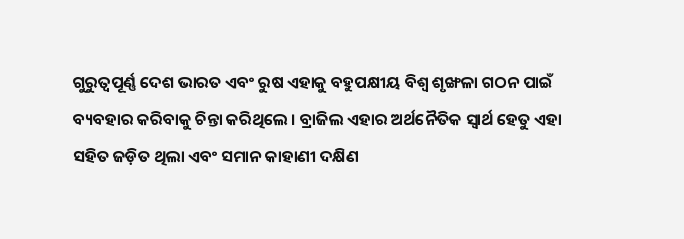ଗୁରୁତ୍ୱପୂର୍ଣ୍ଣ ଦେଶ ଭାରତ ଏବଂ ରୁଷ ଏହାକୁ ବହୁପକ୍ଷୀୟ ବିଶ୍ୱ ଶୃଙ୍ଖଳା ଗଠନ ପାଇଁ ବ୍ୟବହାର କରିବାକୁ ଚିନ୍ତା କରିଥିଲେ । ବ୍ରାଜିଲ ଏହାର ଅର୍ଥନୈତିକ ସ୍ୱାର୍ଥ ହେତୁ ଏହା ସହିତ ଜଡ଼ିତ ଥିଲା ଏବଂ ସମାନ କାହାଣୀ ଦକ୍ଷିଣ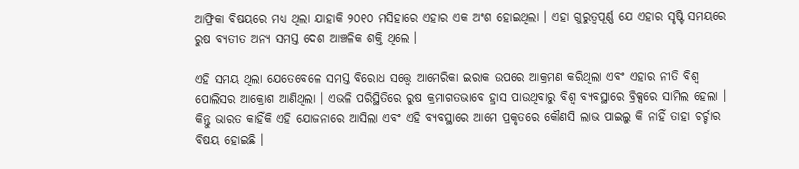ଆଫ୍ରିକା ବିଷୟରେ ମଧ୍ୟ ଥିଲା ଯାହାକି ୨୦୧୦ ମସିହାରେ ଏହାର ଏକ ଅଂଶ ହୋଇଥିଲା । ଏହା ଗୁରୁତ୍ୱପୂର୍ଣ୍ଣ ଯେ ଏହାର ସୃଷ୍ଟି ସମୟରେ ରୁଷ ବ୍ୟତୀତ ଅନ୍ୟ ସମସ୍ତ ଦେଶ ଆଞ୍ଚଳିକ ଶକ୍ତି ଥିଲେ ।

ଏହି ସମୟ ଥିଲା ଯେତେବେଳେ ସମସ୍ତ ବିରୋଧ ସତ୍ତ୍ୱେ ଆମେରିକା ଇରାକ ଉପରେ ଆକ୍ରମଣ କରିଥିଲା ଏବଂ ଏହାର ନୀତି ବିଶ୍ୱ ପୋଲିସର ଆକ୍ରୋଶ ଆଣିଥିଲା । ଏଭଳି ପରିସ୍ଥିତିରେ ରୁଷ କ୍ରମାଗତଭାବେ ହ୍ରାସ ପାଉଥିବାରୁ ବିଶ୍ୱ ବ୍ୟବସ୍ଥାରେ ବ୍ରିକ୍ସରେ ସାମିଲ ହେଲା । କିନ୍ତୁ ଭାରତ କାହିଁକି ଏହି ଯୋଜନାରେ ଆସିଲା ଏବଂ ଏହି ବ୍ୟବସ୍ଥାରେ ଆମେ ପ୍ରକୃତରେ କୌଣସି ଲାଭ ପାଇଲୁ କି ନାହିଁ ତାହା ଚର୍ଚ୍ଚାର ବିଷୟ ହୋଇଛି ।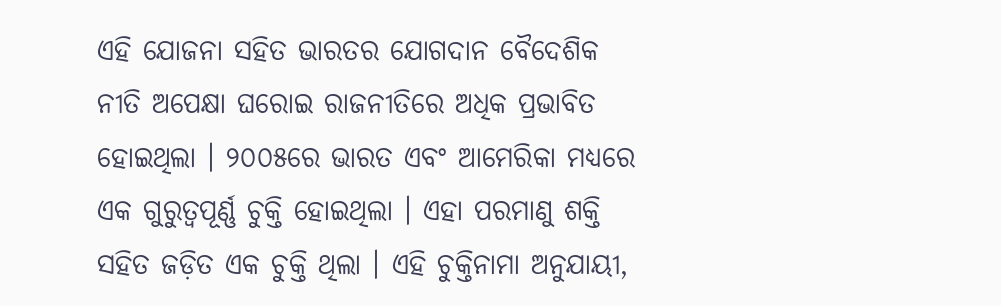ଏହି ଯୋଜନା ସହିତ ଭାରତର ଯୋଗଦାନ ବୈଦେଶିକ ନୀତି ଅପେକ୍ଷା ଘରୋଇ ରାଜନୀତିରେ ଅଧିକ ପ୍ରଭାବିତ ହୋଇଥିଲା । ୨୦୦୫ରେ ଭାରତ ଏବଂ ଆମେରିକା ମଧ୍ୟରେ ଏକ ଗୁରୁତ୍ୱପୂର୍ଣ୍ଣ ଚୁକ୍ତି ହୋଇଥିଲା । ଏହା ପରମାଣୁ ଶକ୍ତି ସହିତ ଜଡ଼ିତ ଏକ ଚୁକ୍ତି ଥିଲା । ଏହି ଚୁକ୍ତିନାମା ଅନୁଯାୟୀ,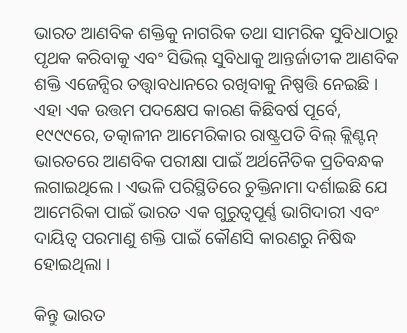ଭାରତ ଆଣବିକ ଶକ୍ତିକୁ ନାଗରିକ ତଥା ସାମରିକ ସୁବିଧାଠାରୁ ପୃଥକ କରିବାକୁ ଏବଂ ସିଭିଲ୍ ସୁବିଧାକୁ ଆନ୍ତର୍ଜାତୀକ ଆଣବିକ ଶକ୍ତି ଏଜେନ୍ସିର ତତ୍ତ୍ୱାବଧାନରେ ରଖିବାକୁ ନିଷ୍ପତ୍ତି ନେଇଛି । ଏହା ଏକ ଉତ୍ତମ ପଦକ୍ଷେପ କାରଣ କିଛିବର୍ଷ ପୂର୍ବେ, ୧୯୯୯ରେ, ତତ୍କାଳୀନ ଆମେରିକାର ରାଷ୍ଟ୍ରପତି ବିଲ୍ କ୍ଲିଣ୍ଟନ୍ ଭାରତରେ ଆଣବିକ ପରୀକ୍ଷା ପାଇଁ ଅର୍ଥନୈତିକ ପ୍ରତିବନ୍ଧକ ଲଗାଇଥିଲେ । ଏଭଳି ପରିସ୍ଥିତିରେ ଚୁକ୍ତିନାମା ଦର୍ଶାଇଛି ଯେ ଆମେରିକା ପାଇଁ ଭାରତ ଏକ ଗୁରୁତ୍ୱପୂର୍ଣ୍ଣ ଭାଗିଦାରୀ ଏବଂ ଦାୟିତ୍ୱ ପରମାଣୁ ଶକ୍ତି ପାଇଁ କୌଣସି କାରଣରୁ ନିଷିଦ୍ଧ ହୋଇଥିଲା ।

କିନ୍ତୁ ଭାରତ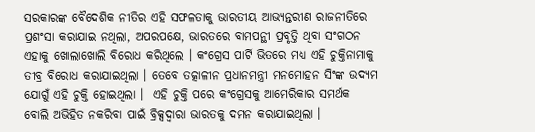ସରକାରଙ୍କ ବୈଦେଶିକ ନୀତିର ଏହି ସଫଳତାକୁ ଭାରତୀୟ ଆଭ୍ୟନ୍ତରୀଣ ରାଜନୀତିରେ ପ୍ରଶଂସା କରାଯାଇ ନଥିଲା, ଅପରପକ୍ଷେ, ଭାରତରେ ବାମପନ୍ଥୀ ପ୍ରବୃତ୍ତି ଥିବା ସଂଗଠନ ଏହାକୁ ଖୋଲାଖୋଲି ବିରୋଧ କରିଥିଲେ । କଂଗ୍ରେସ ପାର୍ଟି ଭିତରେ ମଧ୍ୟ ଏହି ଚୁକ୍ତିନାମାକୁ ତୀବ୍ର ବିରୋଧ କରାଯାଇଥିଲା । ତେବେ ତତ୍କାଳୀନ ପ୍ରଧାନମନ୍ତ୍ରୀ ମନମୋହନ ସିଂଙ୍କ ଉଦ୍ୟମ ଯୋଗୁଁ ଏହି ଚୁକ୍ତି ହୋଇଥିଲା ।  ଏହି ଚୁକ୍ତି ପରେ କଂଗ୍ରେସକୁ ଆମେରିକାର ସମର୍ଥକ ବୋଲି ଅଭିହିତ ନକରିବା ପାଇଁ ବ୍ରିକ୍ସଦ୍ୱାରା ଭାରତକୁ ଦମନ କରାଯାଇଥିଲା ।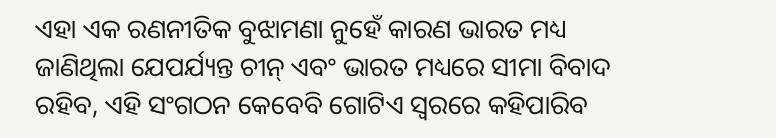ଏହା ଏକ ରଣନୀତିକ ବୁଝାମଣା ନୁହେଁ କାରଣ ଭାରତ ମଧ୍ୟ ଜାଣିଥିଲା ଯେପର୍ଯ୍ୟନ୍ତ ଚୀନ୍ ଏବଂ ଭାରତ ମଧ୍ୟରେ ସୀମା ବିବାଦ ରହିବ, ଏହି ସଂଗଠନ କେବେବି ଗୋଟିଏ ସ୍ୱରରେ କହିପାରିବ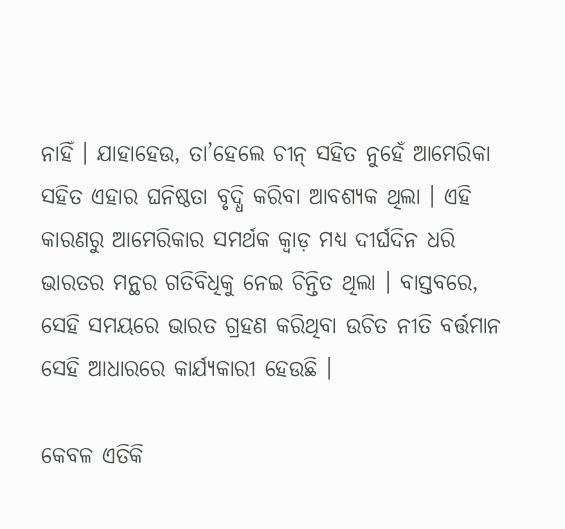ନାହିଁ । ଯାହାହେଉ, ତା’ହେଲେ ଚୀନ୍ ସହିତ ନୁହେଁ ଆମେରିକା ସହିତ ଏହାର ଘନିଷ୍ଠତା ବୃଦ୍ଧି କରିବା ଆବଶ୍ୟକ ଥିଲା । ଏହି କାରଣରୁ ଆମେରିକାର ସମର୍ଥକ କ୍ୱାଡ଼ ମଧ୍ୟ ଦୀର୍ଘଦିନ ଧରି ଭାରତର ମନ୍ଥର ଗତିବିଧିକୁ ନେଇ ଚିନ୍ତିତ ଥିଲା । ବାସ୍ତବରେ, ସେହି ସମୟରେ ଭାରତ ଗ୍ରହଣ କରିଥିବା ଉଚିତ ନୀତି ବର୍ତ୍ତମାନ ସେହି ଆଧାରରେ କାର୍ଯ୍ୟକାରୀ ହେଉଛି ।

କେବଳ ଏତିକି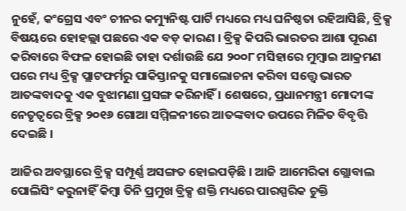ନୁହେଁ, କଂଗ୍ରେସ ଏବଂ ଚୀନର କମ୍ୟୁନିଷ୍ଟ ପାର୍ଟି ମଧ୍ୟରେ ମଧ୍ୟ ଘନିଷ୍ଠତା ରହିଆସିଛି, ବ୍ରିକ୍ସ ବିଷୟରେ ହୋହଲ୍ଲା ପଛରେ ଏକ ବଡ଼ କାରଣ । ବ୍ରିକ୍ସ କିପରି ଭାରତର ଆଶା ପୂରଣ କରିବାରେ ବିଫଳ ହୋଇଛି ତାହା ଦର୍ଶାଉଛି ଯେ ୨୦୦୮ ମସିହାରେ ମୁମ୍ବାଇ ଆକ୍ରମଣ ପରେ ମଧ୍ୟ ବ୍ରିକ୍ସ ପ୍ଲାଟଫର୍ମରୁ ପାକିସ୍ତାନକୁ ସମାଲୋଚନା କରିବା ସତ୍ତ୍ୱେ ଭାରତ ଆତଙ୍କବାଦକୁ ଏକ ବୁଝାମଣା ପ୍ରସଙ୍ଗ କରିନାହିଁ । ଶେଷରେ, ପ୍ରଧାନମନ୍ତ୍ରୀ ମୋଦୀଙ୍କ ନେତୃତ୍ୱରେ ବ୍ରିକ୍ସ ୨୦୧୬ ଗୋଆ ସମ୍ମିଳନୀରେ ଆତଙ୍କବାଦ ଉପରେ ମିଳିତ ବିବୃତ୍ତି ଦେଇଛି ।

ଆଜିର ଅବସ୍ଥାରେ ବ୍ରିକ୍ସ ସମ୍ପୂର୍ଣ୍ଣ ଅସଙ୍ଗତ ହୋଇପଡ଼ିଛି । ଆଜି ଆମେରିକା ଗ୍ଲୋବାଲ ପୋଲିସିଂ କରୁନାହିଁ କିମ୍ବା ତିନି ପ୍ରମୁଖ ବ୍ରିକ୍ସ ଶକ୍ତି ମଧ୍ୟରେ ପାରସ୍ପରିକ ଚୁକ୍ତି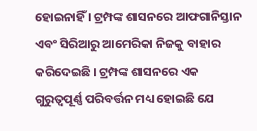ହୋଇନାହିଁ । ଟ୍ରମ୍ପଙ୍କ ଶାସନରେ ଆଫଗାନିସ୍ତାନ ଏବଂ ସିରିଆରୁ ଆମେରିକା ନିଜକୁ ବାହାର କରିଦେଇଛି । ଟ୍ରମ୍ପଙ୍କ ଶାସନରେ ଏକ ଗୁରୁତ୍ୱପୂର୍ଣ୍ଣ ପରିବର୍ତ୍ତନ ମଧ୍ୟ ହୋଇଛି ଯେ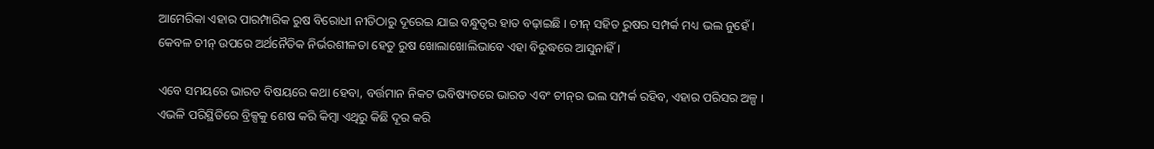ଆମେରିକା ଏହାର ପାରମ୍ପାରିକ ରୁଷ ବିରୋଧୀ ନୀତିଠାରୁ ଦୂରେଇ ଯାଇ ବନ୍ଧୁତ୍ୱର ହାତ ବଢ଼ାଇଛି । ଚୀନ୍ ସହିତ ରୁଷର ସମ୍ପର୍କ ମଧ୍ୟ ଭଲ ନୁହେଁ । କେବଳ ଚୀନ୍ ଉପରେ ଅର୍ଥନୈତିକ ନିର୍ଭରଶୀଳତା ହେତୁ ରୁଷ ଖୋଲାଖୋଲିଭାବେ ଏହା ବିରୁଦ୍ଧରେ ଆସୁନାହିଁ ।

ଏବେ ସମୟରେ ଭାରତ ବିଷୟରେ କଥା ହେବା, ବର୍ତ୍ତମାନ ନିକଟ ଭବିଷ୍ୟତରେ ଭାରତ ଏବଂ ଚୀନ୍‌ର ଭଲ ସମ୍ପର୍କ ରହିବ, ଏହାର ପରିସର ଅଳ୍ପ । ଏଭଳି ପରିସ୍ଥିତିରେ ବ୍ରିକ୍ସକୁ ଶେଷ କରି କିମ୍ବା ଏଥିରୁ କିଛି ଦୂର କରି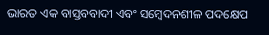ଭାରତ ଏକ ବାସ୍ତବବାଦୀ ଏବଂ ସମ୍ବେଦନଶୀଳ ପଦକ୍ଷେପ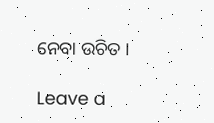ନେବା ଉଚିତ ।

Leave a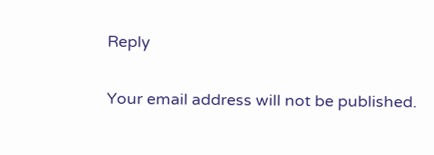Reply

Your email address will not be published.